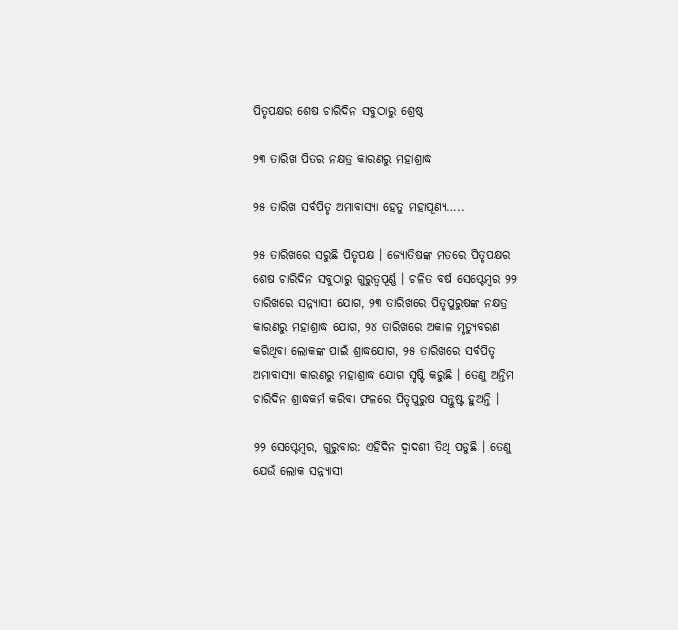ପିତୃପକ୍ଷର ଶେଷ ଚାରିଦିନ ସବୁଠାରୁ ଶ୍ରେଷ୍ଠ

୨୩ ତାରିଖ ପିତର ନକ୍ଷତ୍ର କାରଣରୁ ମହାଶ୍ରାଦ୍ଧ

୨୫ ତାରିଖ ସର୍ବପିତୃ ଅମାବାସ୍ୟା ହେତୁ ମହାପୂଣ୍ୟ…..

୨୫ ତାରିଖରେ ସରୁଛି ପିତୃପକ୍ଷ । ଜ୍ୟୋତିଷଙ୍କ ମତରେ ପିତୃପକ୍ଷର ଶେଷ ଚାରିଦିନ ସବୁଠାରୁ ଗୁରୁତ୍ୱପୂର୍ଣ୍ଣ । ଚଳିତ ବର୍ଷ ସେପ୍ଟେମ୍ବର ୨୨ ତାରିଖରେ ସନ୍ନ୍ୟାସୀ ଯୋଗ, ୨୩ ତାରିଖରେ ପିତୃପୁରୁଷଙ୍କ ନକ୍ଷତ୍ର କାରଣରୁ ମହାଶ୍ରାଦ୍ଧ ଯୋଗ, ୨୪ ତାରିଖରେ ଅକାଳ ମୃତ୍ୟୁବରଣ କରିଥିବା ଲୋକଙ୍କ ପାଇଁ ଶ୍ରାଦ୍ଧଯୋଗ, ୨୫ ତାରିଖରେ ସର୍ବପିତୃ ଅମାବାସ୍ୟା କାରଣରୁ ମହାଶ୍ରାଦ୍ଧ ଯୋଗ ସୃଷ୍ଟି କରୁଛି । ତେଣୁ ଅନ୍ତିମ ଚାରିଦିନ ଶ୍ରାଦ୍ଧକର୍ମ କରିବା ଫଳରେ ପିତୃପୁରୁଷ ସନ୍ତୁଷ୍ଟ ହୁଅନ୍ତି ।

୨୨ ସେପ୍ଟେମ୍ବର, ଗୁରୁବାର: ଏହିଦିନ ଦ୍ୱାଦଶୀ ତିଥି ପଡୁଛି । ତେଣୁ ଯେଉଁ ଲୋକ ସନ୍ନ୍ୟାସୀ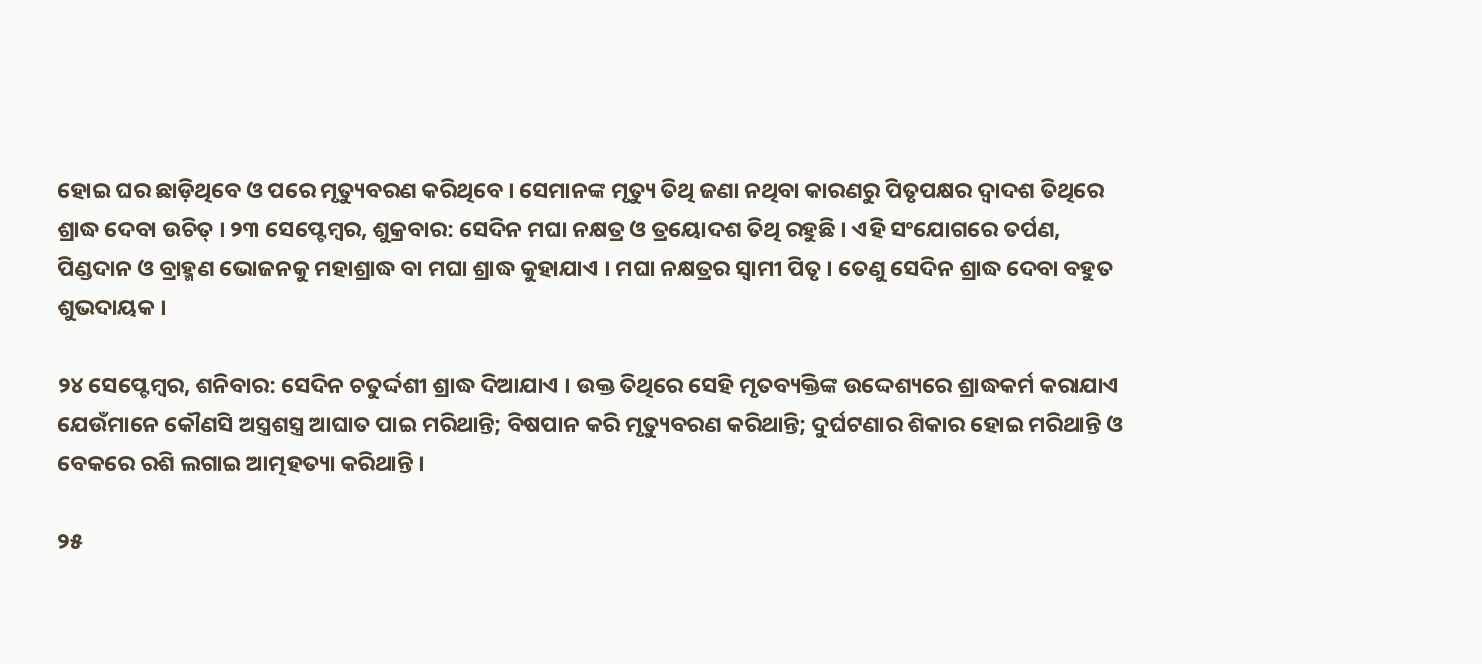ହୋଇ ଘର ଛାଡ଼ିଥିବେ ଓ ପରେ ମୃତ୍ୟୁବରଣ କରିଥିବେ । ସେମାନଙ୍କ ମୃତ୍ୟୁ ତିଥି ଜଣା ନଥିବା କାରଣରୁ ପିତୃପକ୍ଷର ଦ୍ୱାଦଶ ତିଥିରେ ଶ୍ରାଦ୍ଧ ଦେବା ଉଚିତ୍‌ । ୨୩ ସେପ୍ଟେମ୍ବର, ଶୁକ୍ରବାର: ସେଦିନ ମଘା ନକ୍ଷତ୍ର ଓ ତ୍ରୟୋଦଶ ତିଥି ରହୁଛି । ଏହି ସଂଯୋଗରେ ତର୍ପଣ, ପିଣ୍ଡଦାନ ଓ ବ୍ରାହ୍ମଣ ଭୋଜନକୁ ମହାଶ୍ରାଦ୍ଧ ବା ମଘା ଶ୍ରାଦ୍ଧ କୁହାଯାଏ । ମଘା ନକ୍ଷତ୍ରର ସ୍ୱାମୀ ପିତୃ । ତେଣୁ ସେଦିନ ଶ୍ରାଦ୍ଧ ଦେବା ବହୁତ ଶୁଭଦାୟକ ।

୨୪ ସେପ୍ଟେମ୍ବର, ଶନିବାର: ସେଦିନ ଚତୁର୍ଦ୍ଦଶୀ ଶ୍ରାଦ୍ଧ ଦିଆଯାଏ । ଉକ୍ତ ତିଥିରେ ସେହି ମୃତବ୍ୟକ୍ତିଙ୍କ ଉଦ୍ଦେଶ୍ୟରେ ଶ୍ରାଦ୍ଧକର୍ମ କରାଯାଏ ଯେଉଁମାନେ କୌଣସି ଅସ୍ତ୍ରଶସ୍ତ୍ର ଆଘାତ ପାଇ ମରିଥାନ୍ତି; ବିଷପାନ କରି ମୃତ୍ୟୁବରଣ କରିଥାନ୍ତି; ଦୁର୍ଘଟଣାର ଶିକାର ହୋଇ ମରିଥାନ୍ତି ଓ ବେକରେ ରଶି ଲଗାଇ ଆତ୍ମହତ୍ୟା କରିଥାନ୍ତି ।

୨୫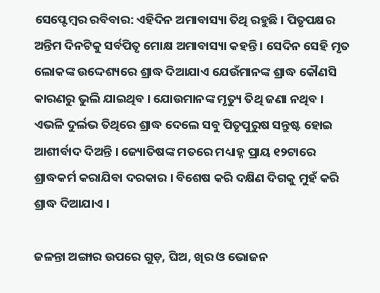ସେପ୍ଟେମ୍ବର ରବିବାର: ଏହିଦିନ ଅମାବାସ୍ୟା ତିଥି ରହୁଛି । ପିତୃପକ୍ଷର ଅନ୍ତିମ ଦିନଟିକୁ ସର୍ବପିତୃ ମୋକ୍ଷ ଅମାବାସ୍ୟା କହନ୍ତି । ସେଦିନ ସେହି ମୃତ ଲୋକଙ୍କ ଉଦ୍ଦେଶ୍ୟରେ ଶ୍ରାଦ୍ଧ ଦିଆଯାଏ ଯେଉଁମାନଙ୍କ ଶ୍ରାଦ୍ଧ କୌଣସି କାରଣରୁ ଭୁଲି ଯାଇଥିବ । ଯୋଉମାନଙ୍କ ମୃତ୍ୟୁ ତିଥି ଜଣା ନଥିବ । ଏଭଳି ଦୁର୍ଲଭ ତିଥିରେ ଶ୍ରାଦ୍ଧ ଦେଲେ ସବୁ ପିତୃପୁରୁଷ ସନ୍ତୁଷ୍ଟ ହୋଇ ଆଶୀର୍ବାଦ ଦିଅନ୍ତି । ଜ୍ୟୋତିଷଙ୍କ ମତରେ ମଧ୍ୟାହ୍ନ ପ୍ରାୟ ୧୨ଟାରେ ଶ୍ରାଦ୍ଧକର୍ମ କରାଯିବା ଦରକାର । ବିଶେଷ କରି ଦକ୍ଷିଣ ଦିଗକୁ ମୁହଁ କରି ଶ୍ରାଦ୍ଧ ଦିଆଯାଏ ।

ଜଳନ୍ତା ଅଙ୍ଗାର ଉପରେ ଗୁଡ଼, ଘିଅ, ଖିର ଓ ଭୋଜନ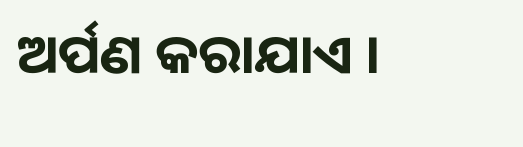ଅର୍ପଣ କରାଯାଏ ।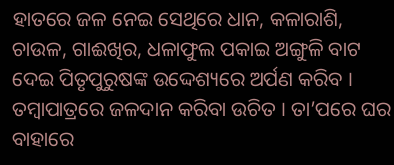ହାତରେ ଜଳ ନେଇ ସେଥିରେ ଧାନ, କଳାରାଶି, ଚାଉଳ, ଗାଈଖିର, ଧଳାଫୁଲ ପକାଇ ଅଙ୍ଗୁଳି ବାଟ ଦେଇ ପିତୃପୁରୁଷଙ୍କ ଉଦ୍ଦେଶ୍ୟରେ ଅର୍ପଣ କରିବ । ତମ୍ବାପାତ୍ରରେ ଜଳଦାନ କରିବା ଉଚିତ । ତା’ପରେ ଘର ବାହାରେ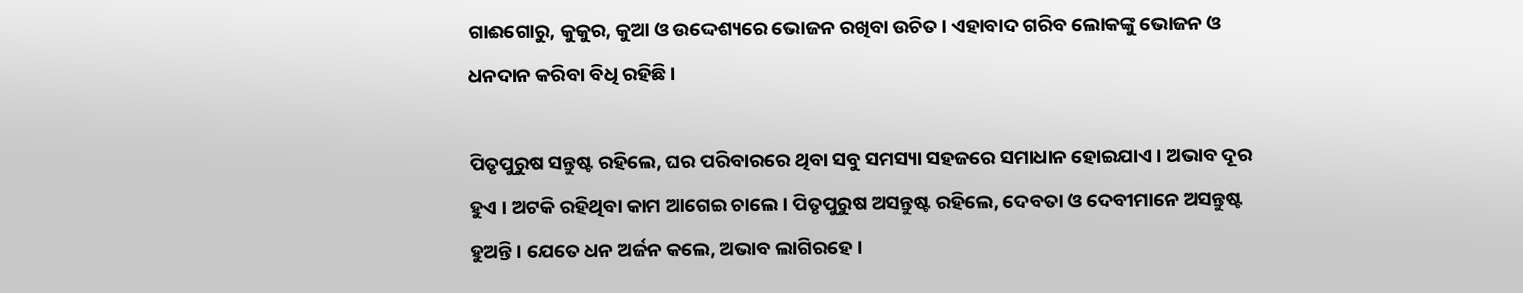ଗାଈଗୋରୁ, କୁକୁର, କୁଆ ଓ ଉଦ୍ଦେଶ୍ୟରେ ଭୋଜନ ରଖିବା ଉଚିତ । ଏହାବାଦ ଗରିବ ଲୋକଙ୍କୁ ଭୋଜନ ଓ ଧନଦାନ କରିବା ବିଧି ରହିଛି ।

ପିତୃପୁରୁଷ ସନ୍ତୁଷ୍ଟ ରହିଲେ, ଘର ପରିବାରରେ ଥିବା ସବୁ ସମସ୍ୟା ସହଜରେ ସମାଧାନ ହୋଇଯାଏ । ଅଭାବ ଦୂର ହୁଏ । ଅଟକି ରହିଥିବା କାମ ଆଗେଇ ଚାଲେ । ପିତୃପୁରୁଷ ଅସନ୍ତୁଷ୍ଟ ରହିଲେ, ଦେବତା ଓ ଦେବୀମାନେ ଅସନ୍ତୁଷ୍ଟ ହୁଅନ୍ତି । ଯେତେ ଧନ ଅର୍ଜନ କଲେ, ଅଭାବ ଲାଗିରହେ ।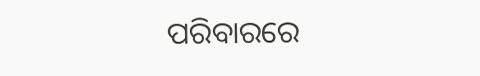ପରିବାରରେ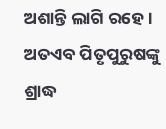ଅଶାନ୍ତି ଲାଗି ରହେ । ଅତଏବ ପିତୃପୁରୁଷଙ୍କୁ ଶ୍ରାଦ୍ଧ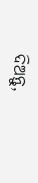ଦିଅନ୍ତୁ,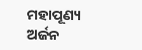ମହାପୂଣ୍ୟ ଅର୍ଜନ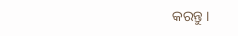କରନ୍ତୁ ।